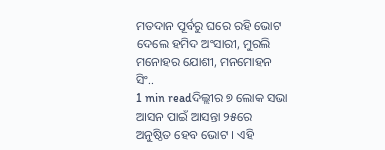ମତଦାନ ପୂର୍ବରୁ ଘରେ ରହି ଭୋଟ ଦେଲେ ହମିଦ ଅଂସାରୀ, ମୁରଲି ମନୋହର ଯୋଶୀ, ମନମୋହନ ସିଂ..
1 min readଦିଲ୍ଲୀର ୭ ଲୋକ ସଭା ଆସନ ପାଇଁ ଆସନ୍ତା ୨୫ରେ ଅନୁଷ୍ଠିତ ହେବ ଭୋଟ । ଏହି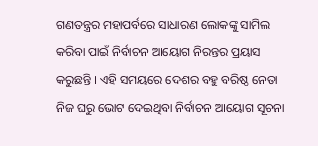ଗଣତନ୍ତ୍ରର ମହାପର୍ବରେ ସାଧାରଣ ଲୋକଙ୍କୁ ସାମିଲ କରିବା ପାଇଁ ନିର୍ବାଚନ ଆୟୋଗ ନିରନ୍ତର ପ୍ରୟାସ କରୁଛନ୍ତି । ଏହି ସମୟରେ ଦେଶର ବହୁ ବରିଷ୍ଠ ନେତା ନିଜ ଘରୁ ଭୋଟ ଦେଇଥିବା ନିର୍ବାଚନ ଆୟୋଗ ସୂଚନା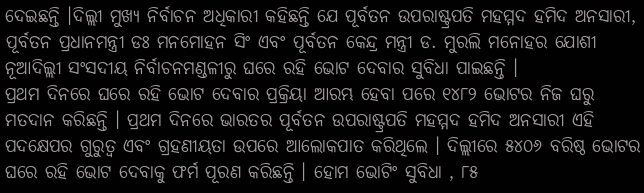ଦେଇଛନ୍ତି ।ଦିଲ୍ଲୀ ମୁଖ୍ୟ ନିର୍ବାଚନ ଅଧିକାରୀ କହିଛନ୍ତି ଯେ ପୂର୍ବତନ ଉପରାଷ୍ଟ୍ରପତି ମହମ୍ମଦ ହମିଦ ଅନସାରୀ, ପୂର୍ବତନ ପ୍ରଧାନମନ୍ତ୍ରୀ ଡଃ ମନମୋହନ ସିଂ ଏବଂ ପୂର୍ବତନ କେନ୍ଦ୍ର ମନ୍ତ୍ରୀ ଡ. ମୁରଲି ମନୋହର ଯୋଶୀ ନୂଆଦିଲ୍ଲୀ ସଂସଦୀୟ ନିର୍ବାଚନମଣ୍ଡଳୀରୁ ଘରେ ରହି ଭୋଟ ଦେବାର ସୁବିଧା ପାଇଛନ୍ତି ।
ପ୍ରଥମ ଦିନରେ ଘରେ ରହି ଭୋଟ ଦେବାର ପ୍ରକ୍ରିୟା ଆରମ୍ଭ ହେବା ପରେ ୧୪୮୨ ଭୋଟର ନିଜ ଘରୁ ମତଦାନ କରିଛନ୍ତି । ପ୍ରଥମ ଦିନରେ ଭାରତର ପୂର୍ବତନ ଉପରାଷ୍ଟ୍ରପତି ମହମ୍ମଦ ହମିଦ ଅନସାରୀ ଏହି ପଦକ୍ଷେପର ଗୁରୁତ୍ୱ ଏବଂ ଗ୍ରହଣୀୟତା ଉପରେ ଆଲୋକପାତ କରିଥିଲେ । ଦିଲ୍ଲୀରେ ୫୪୦୬ ବରିଷ୍ଠ ଭୋଟର ଘରେ ରହି ଭୋଟ ଦେବାକୁ ଫର୍ମ ପୂରଣ କରିଛନ୍ତି । ହୋମ ଭୋଟିଂ ସୁବିଧା , ୮୫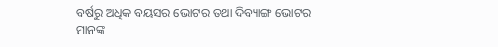ବର୍ଷରୁ ଅଧିକ ବୟସର ଭୋଟର ତଥା ଦିବ୍ୟାଙ୍ଗ ଭୋଟର ମାନଙ୍କ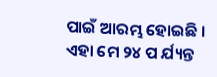ପାଇଁ ଆରମ୍ଭ ହୋଇଛି । ଏହା ମେ ୨୪ ପ ର୍ଯ୍ୟନ୍ତ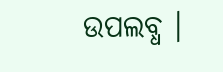ଉପଲବ୍ଧ ।